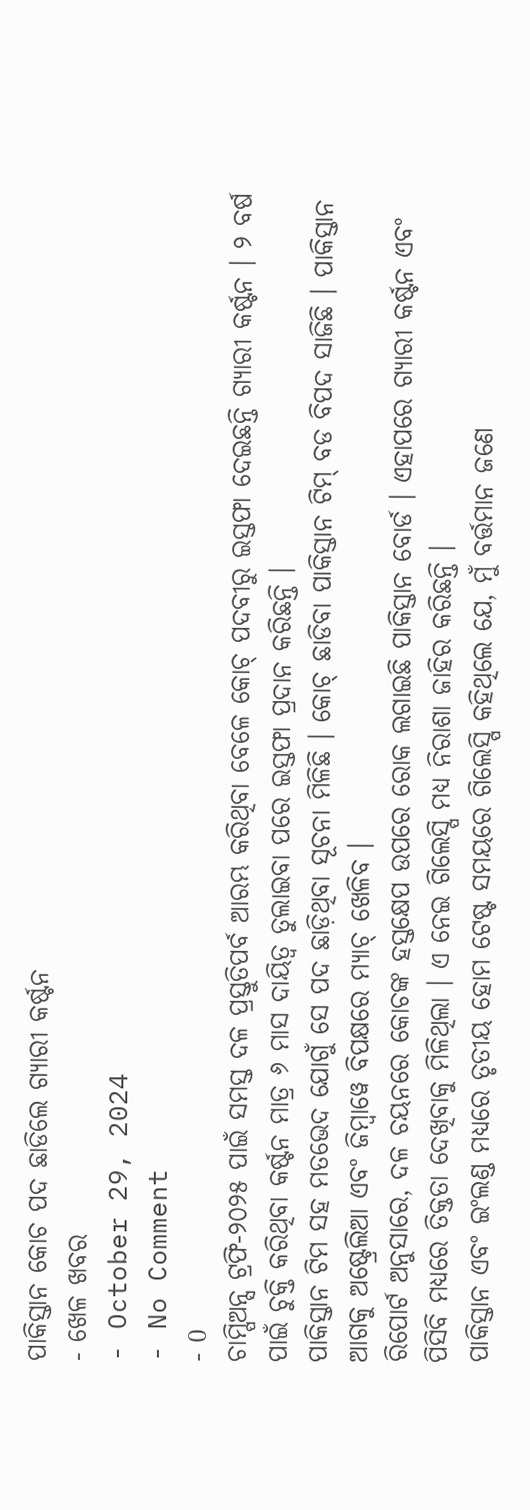ପାକିସ୍ତାନ କୋଚ ପଦ ଛାଡିଲେ ଗ୍ୟାରୀ କର୍ଷ୍ଟନ
- ଖେଳ ଖବର
- October 29, 2024
- No Comment
- 0
ଚାମ୍ପିଅନ୍ସ ଟ୍ରଫି-୨୦୨୫ ପାଇଁ ସମସ୍ତ ଦଳ ପ୍ରସ୍ତୁତିପର୍ବ ଆରମ୍ଭ କରିଥିବା ବେଳେ କୋଚ୍ ପଦବୀରୁ ଇସ୍ତଫା ଦେଇଛନ୍ତି ଗ୍ୟାରୀ କର୍ଷ୍ଟନ । ୨ ବର୍ଷ ପାଇଁ ଚୁକ୍ତି କରିଥିବା କର୍ଷ୍ଟନ ମାତ୍ର ୬ ମାସ ଦାୟିତ୍ୱ ତୁଲାଇବା ପରେ ଇସ୍ତଫା ପ୍ରଦାନ କରିଛନ୍ତି ।
ପାକିସ୍ତାନ ଟିମ ସହ ମତଭେଦ ଯୋଗୁଁ ସେ ପଦ ଛାଡ଼ିଥିବା ସୂଚନା ମିଳିଛି । କୋଚ୍ ଛାଡିବା ପାକିସ୍ତାନ ଟିମ୍ ବଡ ବିପଦ ସାଜିଛି । ପାକିସ୍ତାନ ଆଗକୁ ଅଷ୍ଟ୍ରେଲିଆ ଏବଂ ଜିମ୍ବାୱେ ବିପକ୍ଷରେ ମ୍ୟାଚ୍ ଖେଳିବ ।
ରିପୋର୍ଟ ଅନୁସାରେ, ଦଳ ଚୟନରେ କୋଚଙ୍କ ହସ୍ତକ୍ଷେପ ଉପରେ ରୋକ ଲଗାଇଛି ପାକିସ୍ତାନ ବୋର୍ଡ । ଏହାପରେ ଗ୍ୟାରୀ କର୍ଷ୍ଟନ ଏବଂ ପିସିବି ମଧ୍ୟରେ ତିକ୍ତତା ଦେଖିବାକୁ ମିଳିଥିଲା । ଏ ନେଇ ଗିଲେସ୍ପି ମଧ୍ୟ ନିରାଶା ଜାହିର କରିଛନ୍ତି ।
ପାକିସ୍ତାନ ଏବଂ ଇଂଲଣ୍ଡ ମଧ୍ୟରେ ତୃତୀୟ ହୋମ ଟେଷ୍ଟ ସମୟରେ ଗିଲେସ୍ପି କହିଥିଲେ ଯେ, ମୁଁ ବର୍ତ୍ତମାନ ଜଣେ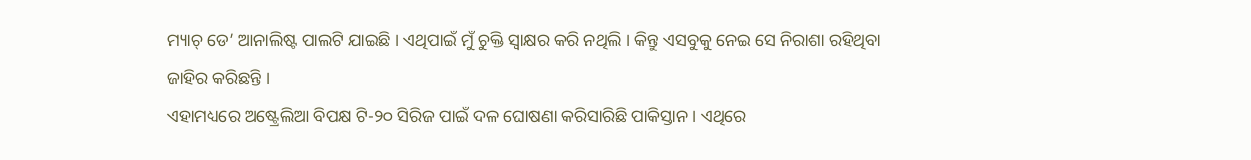ମ୍ୟାଚ୍ ଡେ’ ଆନାଲିଷ୍ଟ ପାଲଟି ଯାଇଛି । ଏଥିପାଇଁ ମୁଁ ଚୁକ୍ତି ସ୍ୱାକ୍ଷର କରି ନଥିଲି । କିନ୍ତୁ ଏସବୁକୁ ନେଇ ସେ ନିରାଶା ରହିଥିବା ଜାହିର କରିଛନ୍ତି ।
ଏହାମଧ୍ୟରେ ଅଷ୍ଟ୍ରେଲିଆ ବିପକ୍ଷ ଟି-୨୦ ସିରିଜ ପାଇଁ ଦଳ ଘୋଷଣା କରିସାରିଛି ପାକିସ୍ତାନ । ଏଥିରେ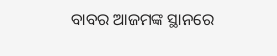ବାବର ଆଜମଙ୍କ ସ୍ଥାନରେ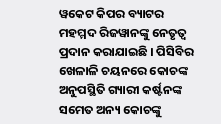ୱକେଟ କିପର ବ୍ୟାଟର ମହମ୍ମଦ ରିଜୱାନଙ୍କୁ ନେତୃତ୍ୱ ପ୍ରଦାନ କରାଯାଇଛି । ପିସିବିର ଖେଳାଳି ଚୟନରେ କୋଚଙ୍କ ଅନୁପସ୍ଥିତି ଗ୍ୟାରୀ କର୍ଷ୍ଟନଙ୍କ ସମେତ ଅନ୍ୟ କୋଚଙ୍କୁ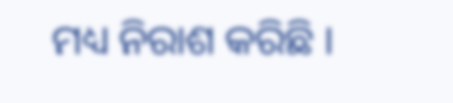ମଧ୍ୟ ନିରାଶ କରିଛି ।